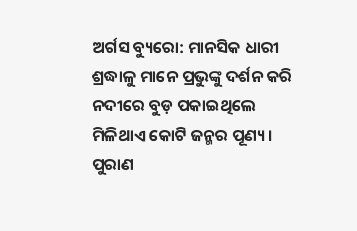ଅର୍ଗସ ବ୍ୟୁରୋ: ମାନସିକ ଧାରୀ ଶ୍ରଦ୍ଧାଳୁ ମାନେ ପ୍ରଭୁଙ୍କୁ ଦର୍ଶନ କରି ନଦୀରେ ବୁଡ଼ ପକାଇଥିଲେ ମିଳିଥାଏ କୋଟି ଜନ୍ମର ପୂଣ୍ୟ । ପୁରାଣ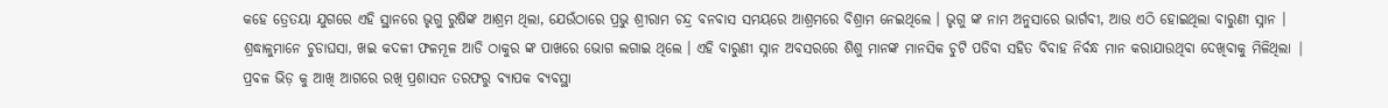କହେ ତ୍ରେତୟା ଯୁଗରେ ଏହି ସ୍ଥାନରେ ଭୃଗୁ ରୁଷିଙ୍କ ଆଶ୍ରମ ଥିଲା, ଯେଉଁଠାରେ ପ୍ରଭୁ ଶ୍ରୀରାମ ଚନ୍ଦ୍ର ବନବାସ ସମୟରେ ଆଶ୍ରମରେ ବିଶ୍ରାମ ନେଇଥିଲେ । ଭୃଗୁ ଙ୍କ ନାମ ଅନୁସାରେ ଭାର୍ଗବୀ, ଆଉ ଏଠି ହୋଇଥିଲା ବାରୁଣୀ ସ୍ନାନ । ଶ୍ରଦ୍ଧାଳୁମାନେ ଚୁଡାଘସା, ଖଇ କଦଳୀ ଫଳମୂଳ ଆଡି ଠାକୁର ଙ୍କ ପାଖରେ ଭୋଗ ଲଗାଇ ଥିଲେ । ଏହି ବାରୁଣୀ ସ୍ନାନ ଅବସରରେ ଶିଶୁ ମାନଙ୍କ ମାନସିକ ଚୁଟି ପଡିବା ସହିତ ବିବାହ ନିର୍ବନ୍ଧ ମାନ କରାଯାଉଥିବା ଦେଖିବାକୁ ମିଳିଥିଲା | ପ୍ରବଳ ଭିଡ଼ କୁ ଆଖି ଆଗରେ ରଖି ପ୍ରଶାସନ ତରଫରୁ ବ୍ୟାପକ ବ୍ୟବସ୍ଥା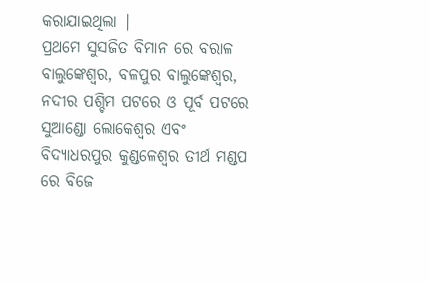କରାଯାଇଥିଲା |
ପ୍ରଥମେ ସୁସଜିତ ବିମାନ ରେ ବରାଳ ବାଲୁଙ୍କେଶ୍ୱର, ବଳପୁର ବାଲୁଙ୍କେଶ୍ୱର, ନଦୀର ପଶ୍ଚିମ ପଟରେ ଓ ପୂର୍ବ ପଟରେ ସୁଆଣ୍ଡୋ ଲୋକେଶ୍ୱର ଏବଂ ବିଦ୍ୟାଧରପୁର କୁଣ୍ଡଳେଶ୍ୱର ତୀର୍ଥ ମଣ୍ଡପ ରେ ବିଜେ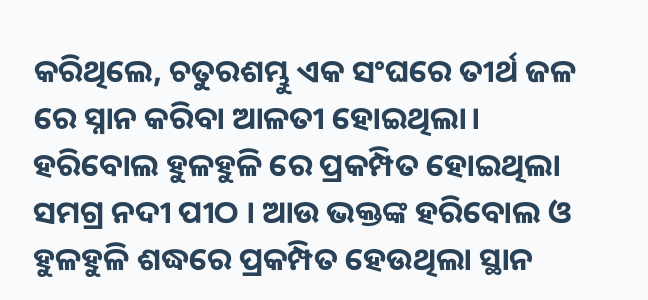କରିଥିଲେ, ଚତୁରଶମ୍ଭୁ ଏକ ସଂଘରେ ତୀର୍ଥ ଜଳ ରେ ସ୍ନାନ କରିବା ଆଳତୀ ହୋଇଥିଲା। ହରିବୋଲ ହୁଳହୁଳି ରେ ପ୍ରକମ୍ପିତ ହୋଇଥିଲା ସମଗ୍ର ନଦୀ ପୀଠ । ଆଉ ଭକ୍ତଙ୍କ ହରିବୋଲ ଓ ହୁଳହୁଳି ଶଦ୍ଧରେ ପ୍ରକମ୍ପିତ ହେଉଥିଲା ସ୍ଥାନ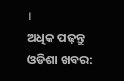।
ଅଧିକ ପଢ଼ନ୍ତୁ ଓଡିଶା ଖବର: